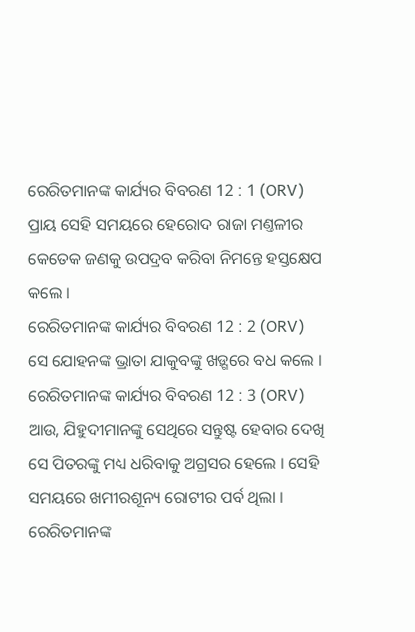ରେରିତମାନଙ୍କ କାର୍ଯ୍ୟର ବିବରଣ 12 : 1 (ORV)
ପ୍ରାୟ ସେହି ସମୟରେ ହେରୋଦ ରାଜା ମଣ୍ତଳୀର କେତେକ ଜଣକୁ ଉପଦ୍ରବ କରିବା ନିମନ୍ତେ ହସ୍ତକ୍ଷେପ କଲେ ।
ରେରିତମାନଙ୍କ କାର୍ଯ୍ୟର ବିବରଣ 12 : 2 (ORV)
ସେ ଯୋହନଙ୍କ ଭ୍ରାତା ଯାକୁବଙ୍କୁ ଖଡ଼୍ଗରେ ବଧ କଲେ ।
ରେରିତମାନଙ୍କ କାର୍ଯ୍ୟର ବିବରଣ 12 : 3 (ORV)
ଆଉ, ଯିହୁଦୀମାନଙ୍କୁ ସେଥିରେ ସନ୍ତୁଷ୍ଟ ହେବାର ଦେଖି ସେ ପିତରଙ୍କୁ ମଧ୍ୟ ଧରିବାକୁ ଅଗ୍ରସର ହେଲେ । ସେହି ସମୟରେ ଖମୀରଶୂନ୍ୟ ରୋଟୀର ପର୍ବ ଥିଲା ।
ରେରିତମାନଙ୍କ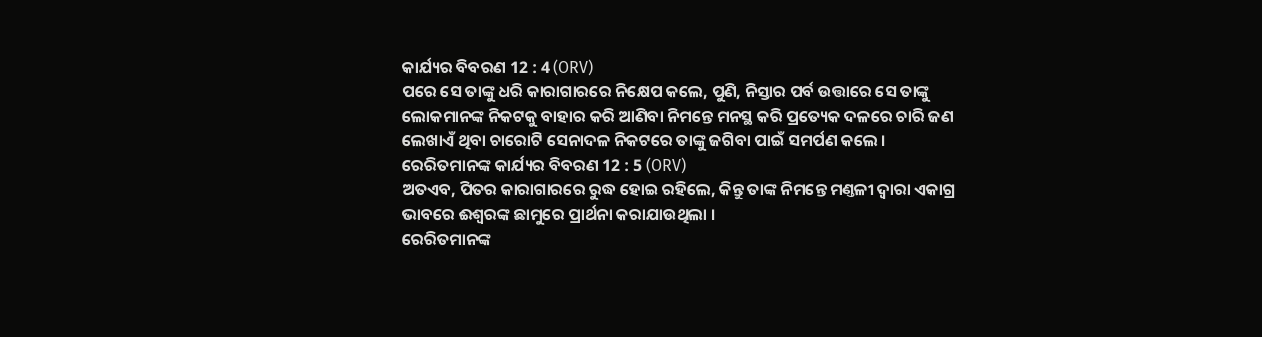କାର୍ଯ୍ୟର ବିବରଣ 12 : 4 (ORV)
ପରେ ସେ ତାଙ୍କୁ ଧରି କାରାଗାରରେ ନିକ୍ଷେପ କଲେ, ପୁଣି, ନିସ୍ତାର ପର୍ବ ଉତ୍ତାରେ ସେ ତାଙ୍କୁ ଲୋକମାନଙ୍କ ନିକଟକୁ ବାହାର କରି ଆଣିବା ନିମନ୍ତେ ମନସ୍ଥ କରି ପ୍ରତ୍ୟେକ ଦଳରେ ଚାରି ଜଣ ଲେଖାଏଁ ଥିବା ଚାରୋଟି ସେନାଦଳ ନିକଟରେ ତାଙ୍କୁ ଜଗିବା ପାଇଁ ସମର୍ପଣ କଲେ ।
ରେରିତମାନଙ୍କ କାର୍ଯ୍ୟର ବିବରଣ 12 : 5 (ORV)
ଅତଏବ, ପିତର କାରାଗାରରେ ରୁଦ୍ଧ ହୋଇ ରହିଲେ, କିନ୍ତୁ ତାଙ୍କ ନିମନ୍ତେ ମଣ୍ତଳୀ ଦ୍ଵାରା ଏକାଗ୍ର ଭାବରେ ଈଶ୍ଵରଙ୍କ ଛାମୁରେ ପ୍ରାର୍ଥନା କରାଯାଉଥିଲା ।
ରେରିତମାନଙ୍କ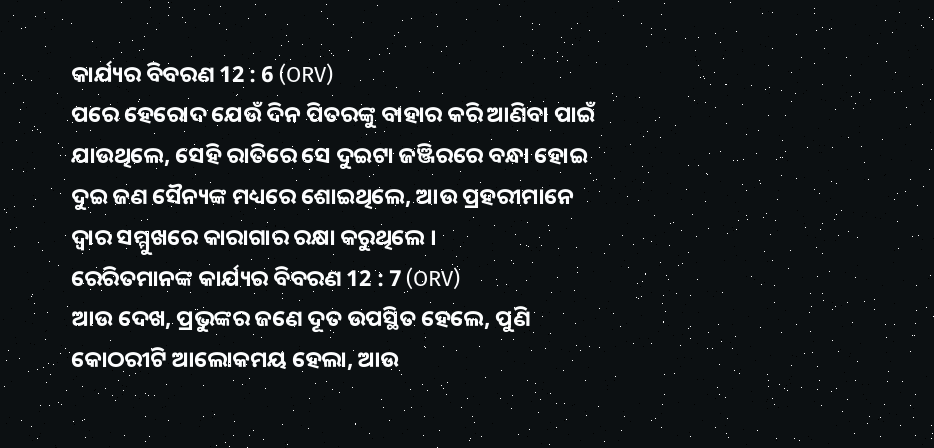କାର୍ଯ୍ୟର ବିବରଣ 12 : 6 (ORV)
ପରେ ହେରୋଦ ଯେଉଁ ଦିନ ପିତରଙ୍କୁ ବାହାର କରି ଆଣିବା ପାଇଁ ଯାଉଥିଲେ, ସେହି ରାତିରେ ସେ ଦୁଇଟା ଜଞ୍ଜିରରେ ବନ୍ଧା ହୋଇ ଦୁଇ ଜଣ ସୈନ୍ୟଙ୍କ ମଧ୍ୟରେ ଶୋଇଥିଲେ, ଆଉ ପ୍ରହରୀମାନେ ଦ୍ଵାର ସମ୍ମୁଖରେ କାରାଗାର ରକ୍ଷା କରୁଥିଲେ ।
ରେରିତମାନଙ୍କ କାର୍ଯ୍ୟର ବିବରଣ 12 : 7 (ORV)
ଆଉ ଦେଖ, ପ୍ରଭୁଙ୍କର ଜଣେ ଦୂତ ଉପସ୍ଥିତ ହେଲେ, ପୁଣି କୋଠରୀଟି ଆଲୋକମୟ ହେଲା, ଆଉ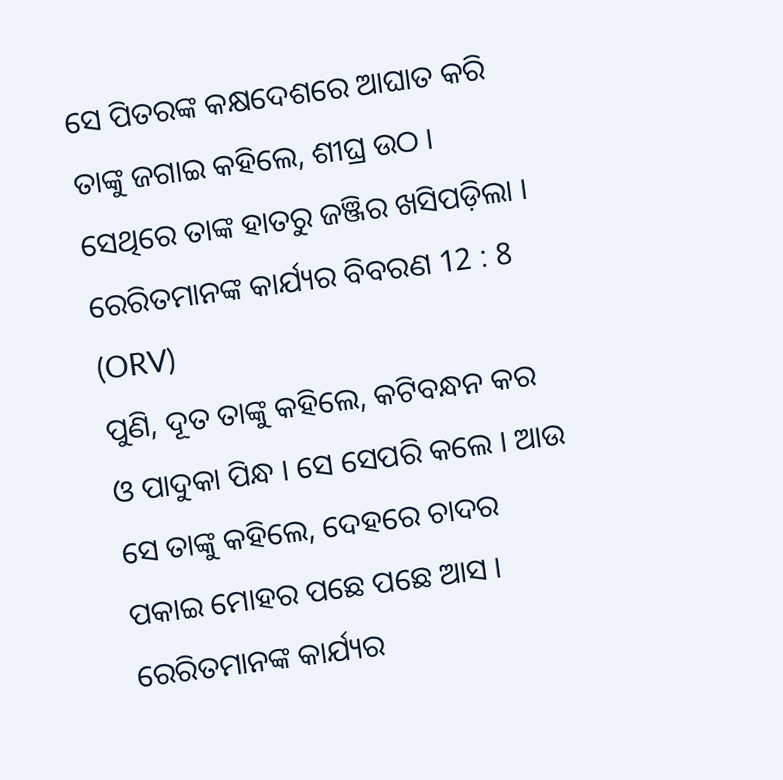ସେ ପିତରଙ୍କ କକ୍ଷଦେଶରେ ଆଘାତ କରି ତାଙ୍କୁ ଜଗାଇ କହିଲେ, ଶୀଘ୍ର ଉଠ । ସେଥିରେ ତାଙ୍କ ହାତରୁ ଜଞ୍ଜିର ଖସିପଡ଼ିଲା ।
ରେରିତମାନଙ୍କ କାର୍ଯ୍ୟର ବିବରଣ 12 : 8 (ORV)
ପୁଣି, ଦୂତ ତାଙ୍କୁ କହିଲେ, କଟିବନ୍ଧନ କର ଓ ପାଦୁକା ପିନ୍ଧ । ସେ ସେପରି କଲେ । ଆଉ ସେ ତାଙ୍କୁ କହିଲେ, ଦେହରେ ଚାଦର ପକାଇ ମୋହର ପଛେ ପଛେ ଆସ ।
ରେରିତମାନଙ୍କ କାର୍ଯ୍ୟର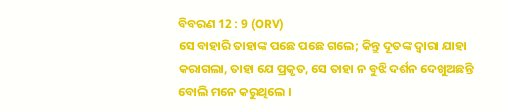ବିବରଣ 12 : 9 (ORV)
ସେ ବାହାରି ତାହାଙ୍କ ପଛେ ପଛେ ଗଲେ; କିନ୍ତୁ ଦୂତଙ୍କ ଦ୍ଵାରା ଯାହା କରାଗଲା, ତାହା ଯେ ପ୍ରକୃତ, ସେ ତାହା ନ ବୁଝି ଦର୍ଶନ ଦେଖୁଅଛନ୍ତି ବୋଲି ମନେ କରୁଥିଲେ ।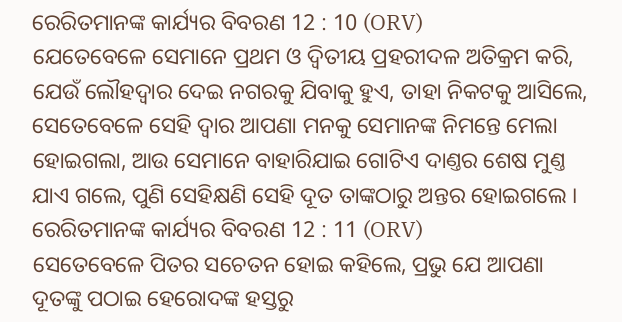ରେରିତମାନଙ୍କ କାର୍ଯ୍ୟର ବିବରଣ 12 : 10 (ORV)
ଯେତେବେଳେ ସେମାନେ ପ୍ରଥମ ଓ ଦ୍ଵିତୀୟ ପ୍ରହରୀଦଳ ଅତିକ୍ରମ କରି, ଯେଉଁ ଲୌହଦ୍ଵାର ଦେଇ ନଗରକୁ ଯିବାକୁ ହୁଏ, ତାହା ନିକଟକୁ ଆସିଲେ, ସେତେବେଳେ ସେହି ଦ୍ଵାର ଆପଣା ମନକୁ ସେମାନଙ୍କ ନିମନ୍ତେ ମେଲା ହୋଇଗଲା, ଆଉ ସେମାନେ ବାହାରିଯାଇ ଗୋଟିଏ ଦାଣ୍ତର ଶେଷ ମୁଣ୍ତ ଯାଏ ଗଲେ, ପୁଣି ସେହିକ୍ଷଣି ସେହି ଦୂତ ତାଙ୍କଠାରୁ ଅନ୍ତର ହୋଇଗଲେ ।
ରେରିତମାନଙ୍କ କାର୍ଯ୍ୟର ବିବରଣ 12 : 11 (ORV)
ସେତେବେଳେ ପିତର ସଚେତନ ହୋଇ କହିଲେ, ପ୍ରଭୁ ଯେ ଆପଣା ଦୂତଙ୍କୁ ପଠାଇ ହେରୋଦଙ୍କ ହସ୍ତରୁ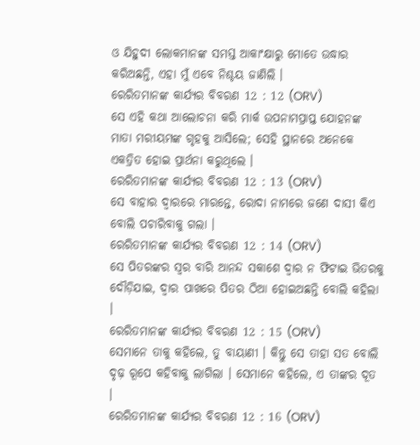ଓ ଯିହୁଦୀ ଲୋକମାନଙ୍କ ସମସ୍ତ ଆକାଂକ୍ଷାରୁ ମୋତେ ଉଦ୍ଧାର କରିଅଛନ୍ତି, ଏହା ମୁଁ ଏବେ ନିଶ୍ଚୟ ଜାଣିଲି ।
ରେରିତମାନଙ୍କ କାର୍ଯ୍ୟର ବିବରଣ 12 : 12 (ORV)
ସେ ଏହି କଥା ଆଲୋଚନା କରି ମାର୍କ ଉପନାମପ୍ରାପ୍ତ ଯୋହନଙ୍କ ମାତା ମରୀୟମଙ୍କ ଗୃହକୁ ଆସିଲେ; ସେହି ସ୍ଥାନରେ ଅନେକେ ଏକତ୍ରିତ ହୋଇ ପ୍ରାର୍ଥନା କରୁଥିଲେ ।
ରେରିତମାନଙ୍କ କାର୍ଯ୍ୟର ବିବରଣ 12 : 13 (ORV)
ସେ ବାହାର ଦ୍ଵାରରେ ମାରନ୍ତେ, ରୋଦା ନାମରେ ଜଣେ ଦାସୀ କିଏ ବୋଲି ପଚାରିବାକୁ ଗଲା ।
ରେରିତମାନଙ୍କ କାର୍ଯ୍ୟର ବିବରଣ 12 : 14 (ORV)
ସେ ପିତରଙ୍କର ସ୍ଵର ବାରି ଆନନ୍ଦ ସକାଶେ ଦ୍ଵାର ନ ଫିଟାଇ ଭିତରକୁ ଦୌଡ଼ିଯାଇ, ଦ୍ଵାର ପାଖରେ ପିତର ଠିଆ ହୋଇଅଛନ୍ତି ବୋଲି କହିଲା ।
ରେରିତମାନଙ୍କ କାର୍ଯ୍ୟର ବିବରଣ 12 : 15 (ORV)
ସେମାନେ ତାକୁ କହିଲେ, ତୁ ବାୟାଣୀ । କିନ୍ତୁ ସେ ତାହା ସତ ବୋଲି ଦୃଢ଼ ରୂପେ କହିବାକୁ ଲାଗିଲା । ସେମାନେ କହିଲେ, ଏ ତାଙ୍କର ଦୂତ ।
ରେରିତମାନଙ୍କ କାର୍ଯ୍ୟର ବିବରଣ 12 : 16 (ORV)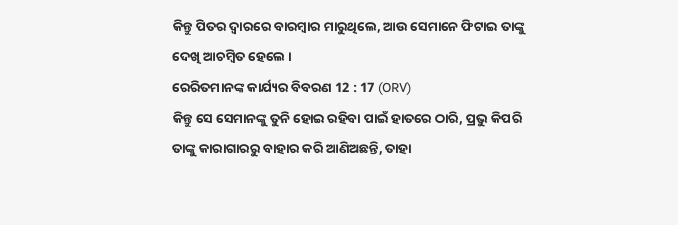କିନ୍ତୁ ପିତର ଦ୍ଵାରରେ ବାରମ୍ଵାର ମାରୁଥିଲେ, ଆଉ ସେମାନେ ଫିଟାଇ ତାଙ୍କୁ ଦେଖି ଆଚମ୍ଵିତ ହେଲେ ।
ରେରିତମାନଙ୍କ କାର୍ଯ୍ୟର ବିବରଣ 12 : 17 (ORV)
କିନ୍ତୁ ସେ ସେମାନଙ୍କୁ ତୁନି ହୋଇ ରହିବା ପାଇଁ ହାତରେ ଠାରି, ପ୍ରଭୁ କିପରି ତାଙ୍କୁ କାରାଗାରରୁ ବାହାର କରି ଆଣିଅଛନ୍ତି, ତାହା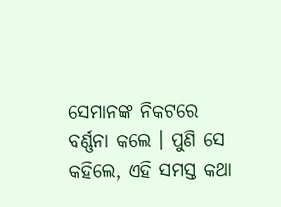ସେମାନଙ୍କ ନିକଟରେ ବର୍ଣ୍ଣନା କଲେ । ପୁଣି ସେ କହିଲେ, ଏହି ସମସ୍ତ କଥା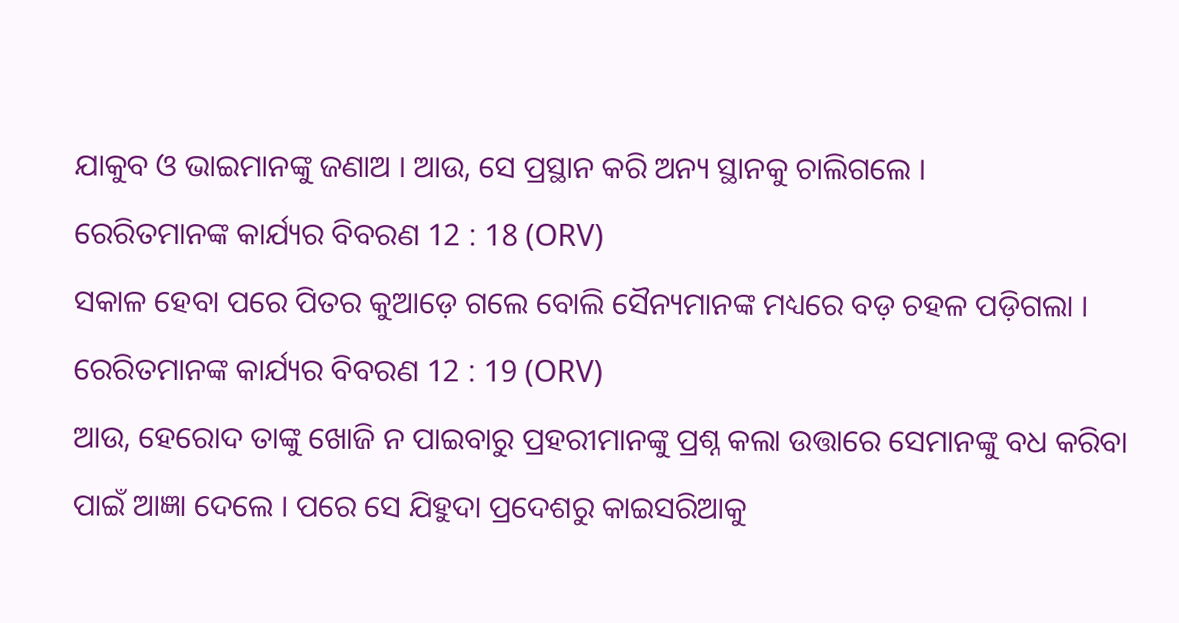ଯାକୁବ ଓ ଭାଇମାନଙ୍କୁ ଜଣାଅ । ଆଉ, ସେ ପ୍ରସ୍ଥାନ କରି ଅନ୍ୟ ସ୍ଥାନକୁ ଚାଲିଗଲେ ।
ରେରିତମାନଙ୍କ କାର୍ଯ୍ୟର ବିବରଣ 12 : 18 (ORV)
ସକାଳ ହେବା ପରେ ପିତର କୁଆଡ଼େ ଗଲେ ବୋଲି ସୈନ୍ୟମାନଙ୍କ ମଧ୍ୟରେ ବଡ଼ ଚହଳ ପଡ଼ିଗଲା ।
ରେରିତମାନଙ୍କ କାର୍ଯ୍ୟର ବିବରଣ 12 : 19 (ORV)
ଆଉ, ହେରୋଦ ତାଙ୍କୁ ଖୋଜି ନ ପାଇବାରୁ ପ୍ରହରୀମାନଙ୍କୁ ପ୍ରଶ୍ନ କଲା ଉତ୍ତାରେ ସେମାନଙ୍କୁ ବଧ କରିବା ପାଇଁ ଆଜ୍ଞା ଦେଲେ । ପରେ ସେ ଯିହୁଦା ପ୍ରଦେଶରୁ କାଇସରିଆକୁ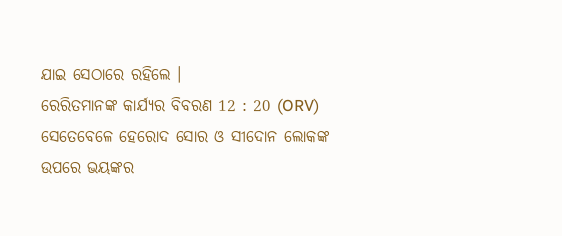ଯାଇ ସେଠାରେ ରହିଲେ ।
ରେରିତମାନଙ୍କ କାର୍ଯ୍ୟର ବିବରଣ 12 : 20 (ORV)
ସେତେବେଳେ ହେରୋଦ ସୋର ଓ ସୀଦୋନ ଲୋକଙ୍କ ଉପରେ ଭୟଙ୍କର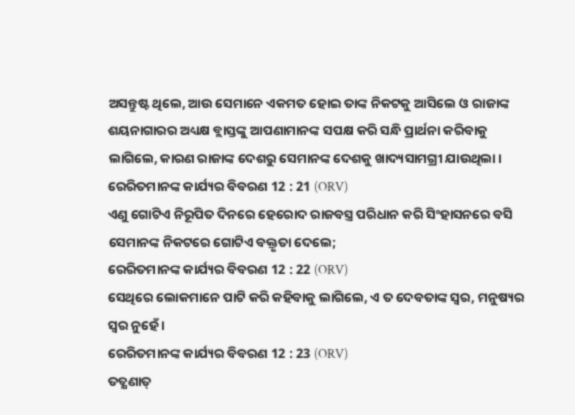ଅସନ୍ତୁଷ୍ଟ ଥିଲେ, ଆଉ ସେମାନେ ଏକମତ ହୋଇ ତାଙ୍କ ନିକଟକୁ ଆସିଲେ ଓ ରାଜାଙ୍କ ଶୟନାଗାରର ଅଧ୍ୟକ୍ଷ ବ୍ଲାସ୍ତଙ୍କୁ ଆପଣାମାନଙ୍କ ସପକ୍ଷ କରି ସନ୍ଧି ପ୍ରାର୍ଥନା କରିବାକୁ ଲାଗିଲେ, କାରଣ ରାଜାଙ୍କ ଦେଶରୁ ସେମାନଙ୍କ ଦେଶକୁ ଖାଦ୍ୟସାମଗ୍ରୀ ଯାଉଥିଲା ।
ରେରିତମାନଙ୍କ କାର୍ଯ୍ୟର ବିବରଣ 12 : 21 (ORV)
ଏଣୁ ଗୋଟିଏ ନିରୂପିତ ଦିନରେ ହେରୋଦ ରାଜବସ୍ତ୍ର ପରିଧାନ କରି ସିଂହାସନରେ ବସି ସେମାନଙ୍କ ନିକଟରେ ଗୋଟିଏ ବକ୍ତୃତା ଦେଲେ;
ରେରିତମାନଙ୍କ କାର୍ଯ୍ୟର ବିବରଣ 12 : 22 (ORV)
ସେଥିରେ ଲୋକମାନେ ପାଟି କରି କହିବାକୁ ଲାଗିଲେ, ଏ ତ ଦେବତାଙ୍କ ସ୍ଵର, ମନୁଷ୍ୟର ସ୍ଵର ନୁହେଁ ।
ରେରିତମାନଙ୍କ କାର୍ଯ୍ୟର ବିବରଣ 12 : 23 (ORV)
ତତ୍କ୍ଷଣାତ୍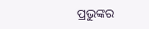ପ୍ରଭୁଙ୍କର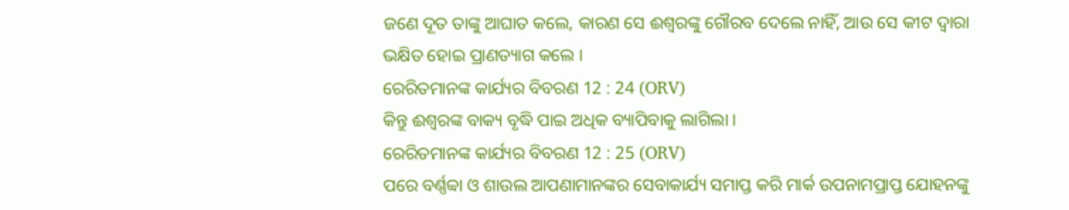ଜଣେ ଦୂତ ତାଙ୍କୁ ଆଘାତ କଲେ, କାରଣ ସେ ଈଶ୍ଵରଙ୍କୁ ଗୌରବ ଦେଲେ ନାହିଁ, ଆଉ ସେ କୀଟ ଦ୍ଵାରା ଭକ୍ଷିତ ହୋଇ ପ୍ରାଣତ୍ୟାଗ କଲେ ।
ରେରିତମାନଙ୍କ କାର୍ଯ୍ୟର ବିବରଣ 12 : 24 (ORV)
କିନ୍ତୁ ଈଶ୍ଵରଙ୍କ ବାକ୍ୟ ବୃଦ୍ଧି ପାଇ ଅଧିକ ବ୍ୟାପିବାକୁ ଲାଗିଲା ।
ରେରିତମାନଙ୍କ କାର୍ଯ୍ୟର ବିବରଣ 12 : 25 (ORV)
ପରେ ବର୍ଣ୍ଣବ୍ବା ଓ ଶାଉଲ ଆପଣାମାନଙ୍କର ସେବାକାର୍ଯ୍ୟ ସମାପ୍ତ କରି ମାର୍କ ଉପନାମପ୍ରାପ୍ତ ଯୋହନଙ୍କୁ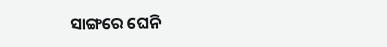ସାଙ୍ଗରେ ଘେନି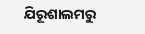ଯିରୂଶାଲମରୁ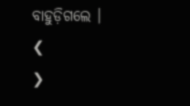ବାହୁଡ଼ିଗଲେ ।
❮
❯